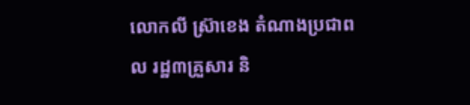លោកលី ស្រ៊ាខេង តំណាងប្រជាពល រដ្ឋ៣គ្រួសារ និ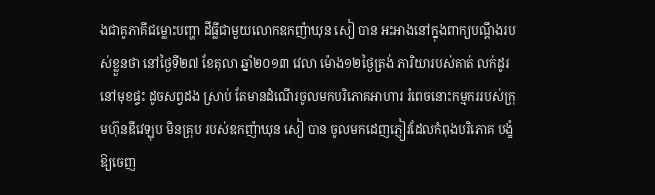ងជាគូភាគីជម្លោះបញ្ហា ដីធ្លីជាមួយលោកឧកញ៉ាឃុន សៀ បាន អះអាងនៅក្នុងពាក្យបណ្ដឹងរបស់ខ្លួនថា នៅថ្ងៃទី២៧ ខែតុលា ឆ្នាំ២០១៣ វេលា ម៉ោង១២ថ្ងៃត្រង់ ភារិយារបស់គាត់ លក់ដូរនៅមុខផ្ទះ ដូចសព្វដង ស្រាប់ តែមានដំណើរចូលមកបរិភោគអាហារ រំពេចនោះកម្មកររបស់ក្រុមហ៊ុនឌីវេឡុប មិនគ្រុប របស់ឧកញ៉ាឃុន សៀ បាន ចូលមកដេញភ្ញៀវដែលកំពុងបរិភោគ បង្ខំឱ្យចេញ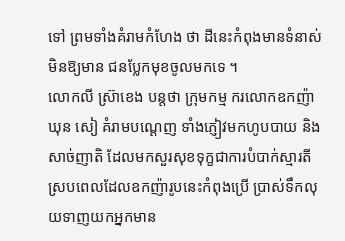ទៅ ព្រមទាំងគំរាមកំហែង ថា ដីនេះកំពុងមានទំនាស់ មិនឱ្យមាន ជនប្លែកមុខចូលមកទេ ។
លោកលី ស្រ៊ាខេង បន្ដថា ក្រុមកម្ម ករលោកឧកញ៉ាឃុន សៀ គំរាមបណ្ដេញ ទាំងភ្ញៀវមកហូបបាយ និងសាច់ញាតិ ដែលមកសួរសុខទុក្ខជាការបំបាក់ស្មារតី ស្របពេលដែលឧកញ៉ារូបនេះកំពុងប្រើ ប្រាស់ទឹកលុយទាញយកអ្នកមាន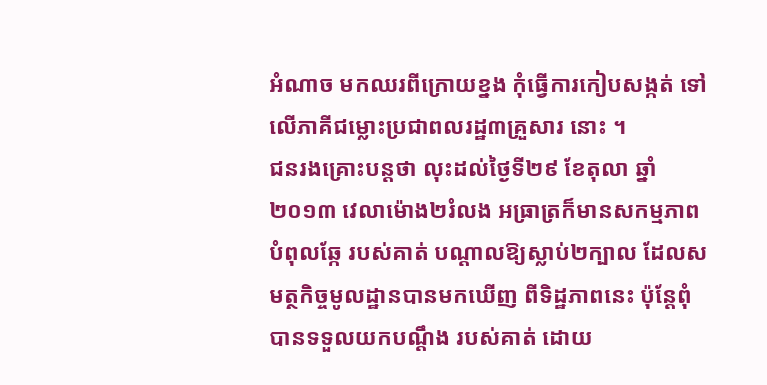អំណាច មកឈរពីក្រោយខ្នង កុំធ្វើការកៀបសង្កត់ ទៅលើភាគីជម្លោះប្រជាពលរដ្ឋ៣គ្រួសារ នោះ ។
ជនរងគ្រោះបន្ដថា លុះដល់ថ្ងៃទី២៩ ខែតុលា ឆ្នាំ២០១៣ វេលាម៉ោង២រំលង អធ្រាត្រក៏មានសកម្មភាពបំពុលឆ្កែ របស់គាត់ បណ្ដាលឱ្យស្លាប់២ក្បាល ដែលសមត្ថកិច្ចមូលដ្ឋានបានមកឃើញ ពីទិដ្ឋភាពនេះ ប៉ុន្ដែពុំបានទទួលយកបណ្ដឹង របស់គាត់ ដោយ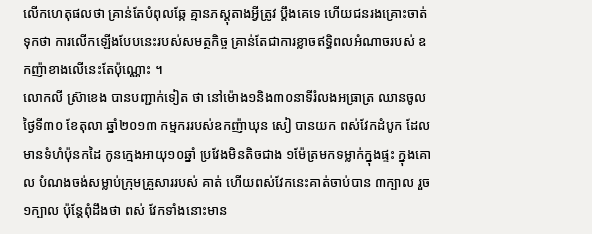លើកហេតុផលថា គ្រាន់តែបំពុលឆ្កែ គ្មានភស្ដុតាងអ្វីត្រូវ ប្ដឹងគេទេ ហើយជនរងគ្រោះចាត់ទុកថា ការលើកឡើងបែបនេះរបស់សមត្ថកិច្ច គ្រាន់តែជាការខ្លាចឥទ្ធិពលអំណាចរបស់ ឧកញ៉ាខាងលើនេះតែប៉ុណ្ណោះ ។
លោកលី ស្រ៊ាខេង បានបញ្ជាក់ទៀត ថា នៅម៉ោង១និង៣០នាទីរំលងអធ្រាត្រ ឈានចូលថ្ងៃទី៣០ ខែតុលា ឆ្នាំ២០១៣ កម្មកររបស់ឧកញ៉ាឃុន សៀ បានយក ពស់វែកដំបូក ដែលមានទំហំប៉ុនកដៃ កូនក្មេងអាយុ១០ឆ្នាំ ប្រវែងមិនតិចជាង ១ម៉ែត្រមកទម្លាក់ក្នុងផ្ទះ ក្នុងគោល បំណងចង់សម្លាប់ក្រុមគ្រួសាររបស់ គាត់ ហើយពស់វែកនេះគាត់ចាប់បាន ៣ក្បាល រួច១ក្បាល ប៉ុន្ដែពុំដឹងថា ពស់ វែកទាំងនោះមាន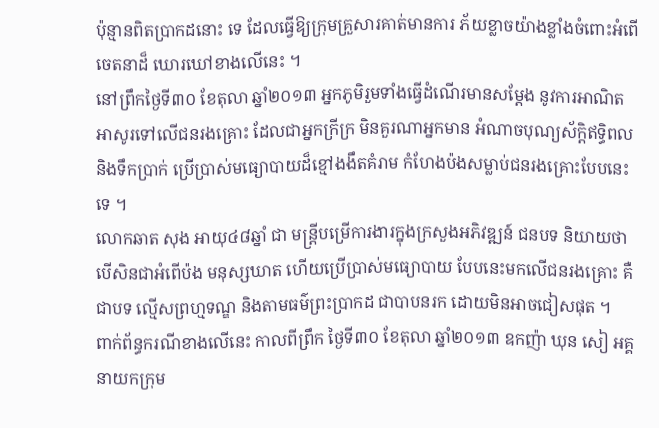ប៉ុន្មានពិតប្រាកដនោះ ទេ ដែលធ្វើឱ្យក្រុមគ្រួសារគាត់មានការ ភ័យខ្លាចយ៉ាងខ្លាំងចំពោះអំពើចេតនាដ៏ ឃោរឃៅខាងលើនេះ ។
នៅព្រឹកថ្ងៃទី៣០ ខែតុលា ឆ្នាំ២០១៣ អ្នកភូមិរួមទាំងធ្វើដំណើរមានសម្ដែង នូវការអាណិតអាសូរទៅលើជនរងគ្រោះ ដែលជាអ្នកក្រីក្រ មិនគួរណាអ្នកមាន អំណាចបុណ្យស័ក្ដិឥទ្ធិពល និងទឹកប្រាក់ ប្រើប្រាស់មធ្យោបាយដ៏ខ្មៅងងឹតគំរាម កំហែងប៉ងសម្លាប់ជនរងគ្រោះបែបនេះ ទេ ។
លោកឆាត សុង អាយុ៤៨ឆ្នាំ ជា មន្ដ្រីបម្រើការងារក្នុងក្រសួងអភិវឌ្ឍន៍ ជនបទ និយាយថា បើសិនជាអំពើប៉ង មនុស្សឃាត ហើយប្រើប្រាស់មធ្យោបាយ បែបនេះមកលើជនរងគ្រោះ គឺជាបទ ល្មើសព្រហ្មទណ្ឌ និងតាមធម៌ព្រះប្រាកដ ជាបាបនរក ដោយមិនអាចជៀសផុត ។
ពាក់ព័ន្ធករណីខាងលើនេះ កាលពីព្រឹក ថ្ងៃទី៣០ ខែតុលា ឆ្នាំ២០១៣ ឧកញ៉ា ឃុន សៀ អគ្គនាយកក្រុម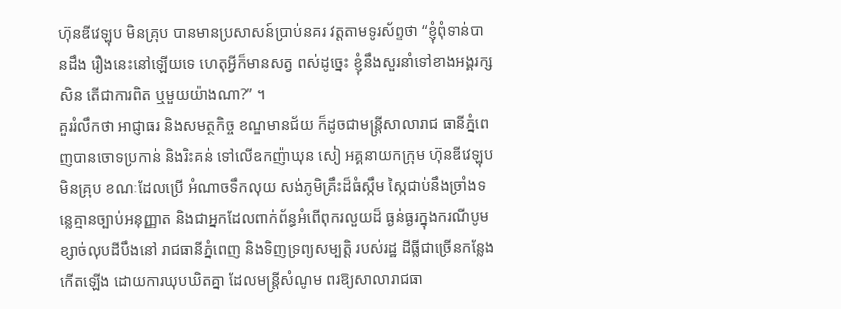ហ៊ុនឌីវេឡុប មិនគ្រុប បានមានប្រសាសន៍ប្រាប់នគរ វត្ដតាមទូរស័ព្ទថា “ខ្ញុំពុំទាន់បានដឹង រឿងនេះនៅឡើយទេ ហេតុអ្វីក៏មានសត្វ ពស់ដូច្នេះ ខ្ញុំនឹងសួរនាំទៅខាងអង្គរក្ស សិន តើជាការពិត ឬមួយយ៉ាងណា?” ។
គួររំលឹកថា អាជ្ញាធរ និងសមត្ថកិច្ច ខណ្ឌមានជ័យ ក៏ដូចជាមន្ដ្រីសាលារាជ ធានីភ្នំពេញបានចោទប្រកាន់ និងរិះគន់ ទៅលើឧកញ៉ាឃុន សៀ អគ្គនាយកក្រុម ហ៊ុនឌីវេឡុបមិនគ្រុប ខណៈដែលប្រើ អំណាចទឹកលុយ សង់ភូមិគ្រឹះដ៏ធំស្កឹម ស្កៃជាប់នឹងច្រាំងទន្លេគ្មានច្បាប់អនុញ្ញាត និងជាអ្នកដែលពាក់ព័ន្ធអំពើពុករលួយដ៏ ធ្ងន់ធ្ងរក្នុងករណីបូមខ្សាច់លុបដីបឹងនៅ រាជធានីភ្នំពេញ និងទិញទ្រព្យសម្បត្ដិ របស់រដ្ឋ ដីធ្លីជាច្រើនកន្លែងកើតឡើង ដោយការឃុបឃិតគ្នា ដែលមន្ដ្រីសំណូម ពរឱ្យសាលារាជធា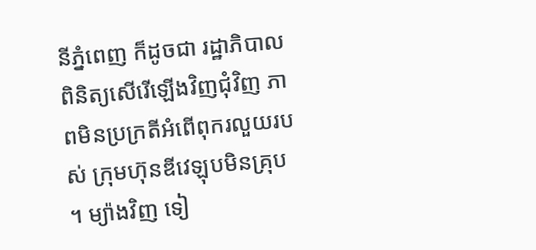នីភ្នំពេញ ក៏ដូចជា រដ្ឋាភិបាលពិនិត្យសើរើឡើងវិញជុំវិញ ភាពមិនប្រក្រតីអំពើពុករលួយរបស់ ក្រុមហ៊ុនឌីវេឡុបមិនគ្រុប ។ ម្យ៉ាងវិញ ទៀ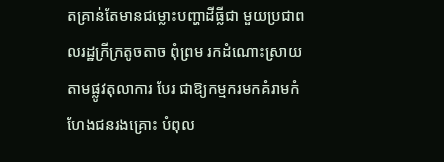តគ្រាន់តែមានជម្លោះបញ្ហាដីធ្លីជា មួយប្រជាពលរដ្ឋក្រីក្រតូចតាច ពុំព្រម រកដំណោះស្រាយតាមផ្លូវតុលាការ បែរ ជាឱ្យកម្មករមកគំរាមកំហែងជនរងគ្រោះ បំពុល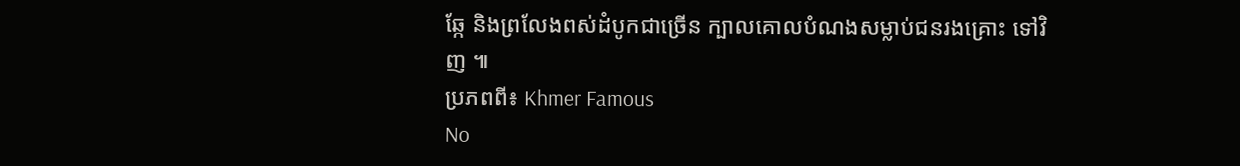ឆ្កែ និងព្រលែងពស់ដំបូកជាច្រើន ក្បាលគោលបំណងសម្លាប់ជនរងគ្រោះ ទៅវិញ ៕
ប្រភពពី៖ Khmer Famous
No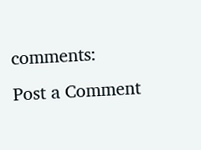comments:
Post a Comment